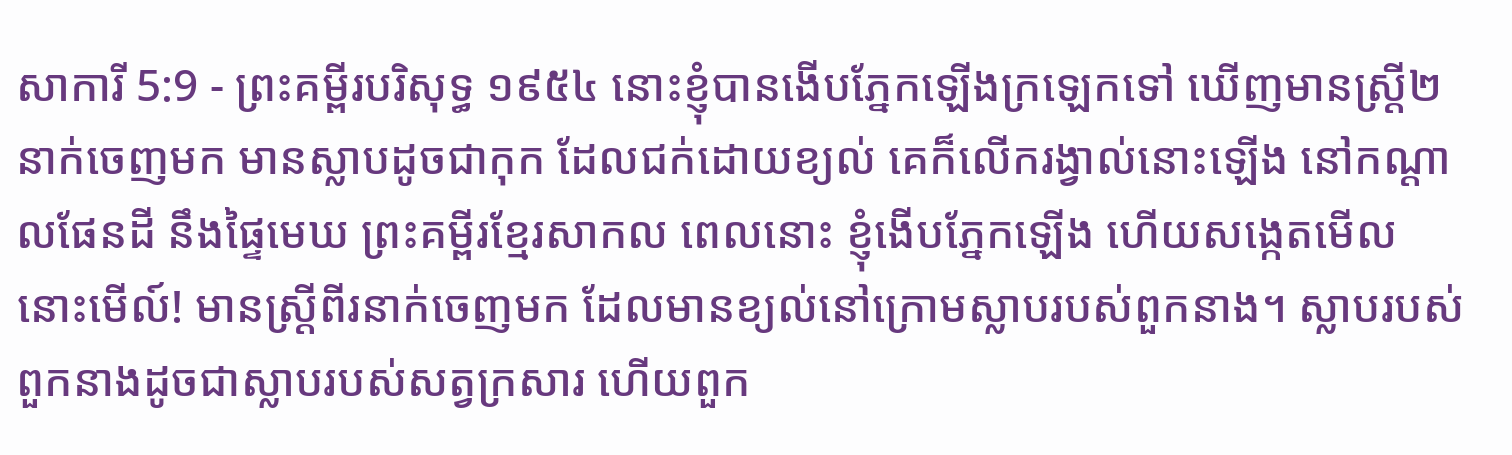សាការី 5:9 - ព្រះគម្ពីរបរិសុទ្ធ ១៩៥៤ នោះខ្ញុំបានងើបភ្នែកឡើងក្រឡេកទៅ ឃើញមានស្ត្រី២នាក់ចេញមក មានស្លាបដូចជាកុក ដែលជក់ដោយខ្យល់ គេក៏លើករង្វាល់នោះឡើង នៅកណ្តាលផែនដី នឹងផ្ទៃមេឃ ព្រះគម្ពីរខ្មែរសាកល ពេលនោះ ខ្ញុំងើបភ្នែកឡើង ហើយសង្កេតមើល នោះមើល៍! មានស្ត្រីពីរនាក់ចេញមក ដែលមានខ្យល់នៅក្រោមស្លាបរបស់ពួកនាង។ ស្លាបរបស់ពួកនាងដូចជាស្លាបរបស់សត្វក្រសារ ហើយពួក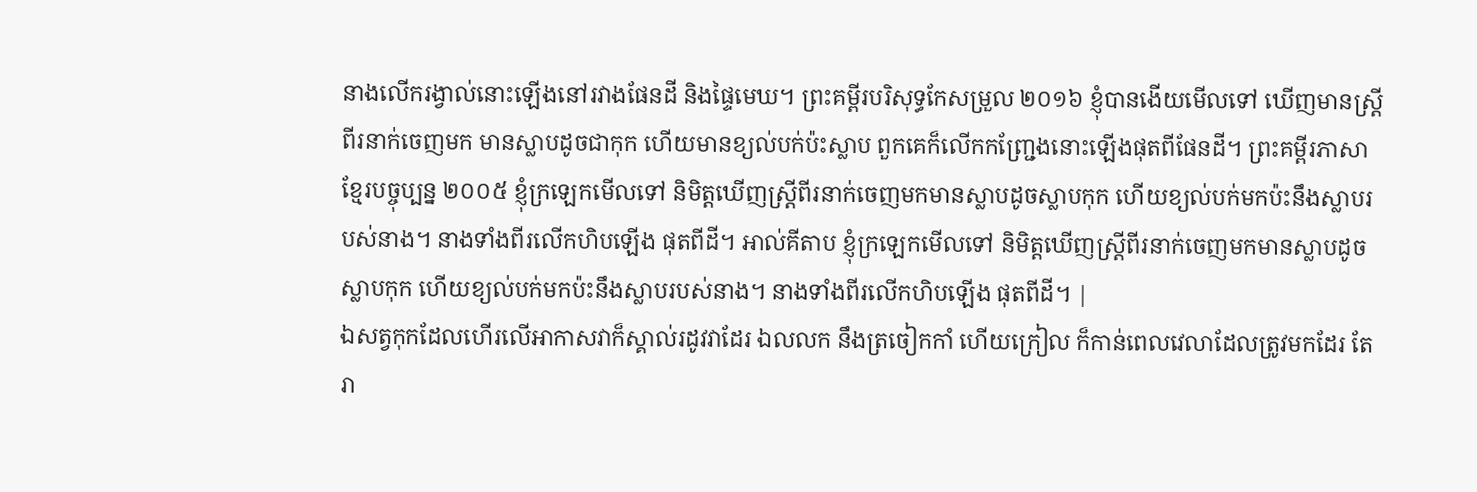នាងលើករង្វាល់នោះឡើងនៅរវាងផែនដី និងផ្ទៃមេឃ។ ព្រះគម្ពីរបរិសុទ្ធកែសម្រួល ២០១៦ ខ្ញុំបានងើយមើលទៅ ឃើញមានស្ត្រីពីរនាក់ចេញមក មានស្លាបដូចជាកុក ហើយមានខ្យល់បក់ប៉ះស្លាប ពួកគេក៏លើកកញ្ជ្រែងនោះឡើងផុតពីផែនដី។ ព្រះគម្ពីរភាសាខ្មែរបច្ចុប្បន្ន ២០០៥ ខ្ញុំក្រឡេកមើលទៅ និមិត្តឃើញស្ត្រីពីរនាក់ចេញមកមានស្លាបដូចស្លាបកុក ហើយខ្យល់បក់មកប៉ះនឹងស្លាបរបស់នាង។ នាងទាំងពីរលើកហិបឡើង ផុតពីដី។ អាល់គីតាប ខ្ញុំក្រឡេកមើលទៅ និមិត្តឃើញស្ត្រីពីរនាក់ចេញមកមានស្លាបដូចស្លាបកុក ហើយខ្យល់បក់មកប៉ះនឹងស្លាបរបស់នាង។ នាងទាំងពីរលើកហិបឡើង ផុតពីដី។ |
ឯសត្វកុកដែលហើរលើអាកាសវាក៏ស្គាល់រដូវវាដែរ ឯលលក នឹងត្រចៀកកាំ ហើយក្រៀល ក៏កាន់ពេលវេលាដែលត្រូវមកដែរ តែរា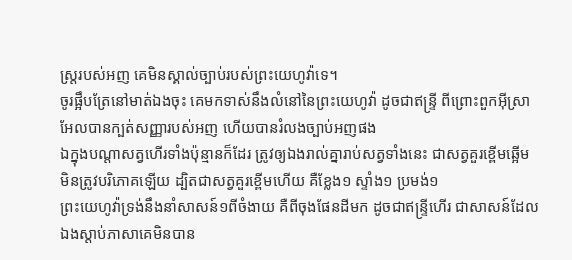ស្ត្ររបស់អញ គេមិនស្គាល់ច្បាប់របស់ព្រះយេហូវ៉ាទេ។
ចូរផ្អឹបត្រែនៅមាត់ឯងចុះ គេមកទាស់នឹងលំនៅនៃព្រះយេហូវ៉ា ដូចជាឥន្ទ្រី ពីព្រោះពួកអ៊ីស្រាអែលបានក្បត់សញ្ញារបស់អញ ហើយបានរំលងច្បាប់អញផង
ឯក្នុងបណ្តាសត្វហើរទាំងប៉ុន្មានក៏ដែរ ត្រូវឲ្យឯងរាល់គ្នារាប់សត្វទាំងនេះ ជាសត្វគួរខ្ពើមឆ្អើម មិនត្រូវបរិភោគឡើយ ដ្បិតជាសត្វគួរខ្ពើមហើយ គឺខ្លែង១ ស្ទាំង១ ប្រមង់១
ព្រះយេហូវ៉ាទ្រង់នឹងនាំសាសន៍១ពីចំងាយ គឺពីចុងផែនដីមក ដូចជាឥន្ទ្រីហើរ ជាសាសន៍ដែលឯងស្តាប់ភាសាគេមិនបាន